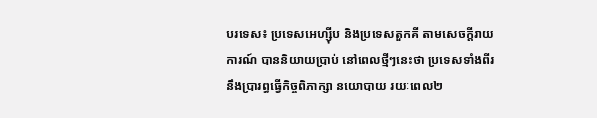បរទេស៖ ប្រទេសអេហ្ស៊ីប និងប្រទេសតួកគី តាមសេចក្តីរាយការណ៍ បាននិយាយប្រាប់ នៅពេលថ្មីៗនេះថា ប្រទេសទាំងពីរ នឹងប្រារព្ធធ្វើកិច្ចពិភាក្សា នយោបាយ រយៈពេល២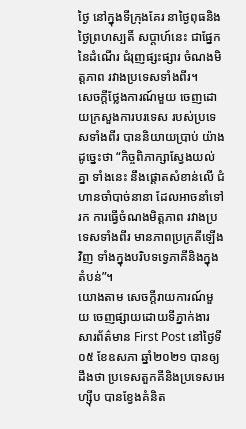ថ្ងៃ នៅក្នុងទីក្រុងគែរ នាថ្ងៃពុធនិងថ្ងៃព្រហស្បតិ៍ សប្ដាហ៍នេះ ជាផ្នែកនៃដំណើរ ជំរុញផ្សះផ្សារ ចំណងមិត្តភាព រវាងប្រទេសទាំងពីរ។
សេចក្តីថ្លែងការណ៍មួយ ចេញដោយក្រសួងការបរទេស របស់ប្រទេសទាំងពីរ បាននិយាយប្រាប់ យ៉ាងដូច្នេះថា “កិច្ចពិភាក្សាស្វែងយល់គ្នា ទាំងនេះ នឹងផ្តោតសំខាន់លើ ជំហានចាំបាច់នានា ដែលអាចនាំទៅរក ការធ្វើចំណងមិត្តភាព រវាងប្រទេសទាំងពីរ មានភាពប្រក្រតីឡើងវិញ ទាំងក្នុងបរិបទទ្វេភាគីនិងក្នុងតំបន់”។
យោងតាម សេចក្តីរាយការណ៍មួយ ចេញផ្សាយដោយទីភ្នាក់ងារ សារព័ត៌មាន First Post នៅថ្ងៃទី០៥ ខែឧសភា ឆ្នាំ២០២១ បានឲ្យដឹងថា ប្រទេសតួកគីនិងប្រទេសអេហ្ស៊ីប បានខ្វែងគំនិត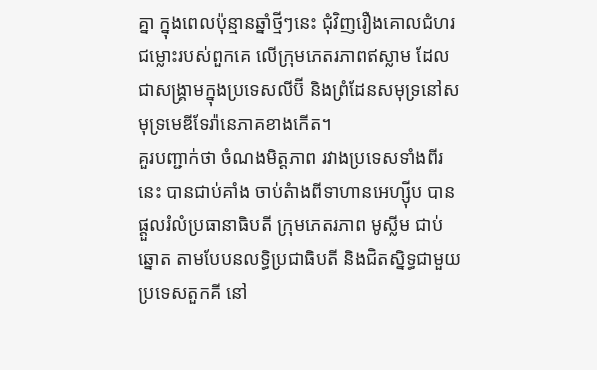គ្នា ក្នុងពេលប៉ុន្មានឆ្នាំថ្មីៗនេះ ជុំវិញរឿងគោលជំហរ ជម្លោះរបស់ពួកគេ លើក្រុមភេតរភាពឥស្លាម ដែលជាសង្គ្រាមក្នុងប្រទេសលីប៊ី និងព្រំដែនសមុទ្រនៅសមុទ្រមេឌីទែរ៉ានេភាគខាងកើត។
គួរបញ្ជាក់ថា ចំណងមិត្តភាព រវាងប្រទេសទាំងពីរនេះ បានជាប់គាំង ចាប់តំាងពីទាហានអេហ្ស៊ីប បានផ្តួលរំលំប្រធានាធិបតី ក្រុមភេតរភាព មូស្លីម ជាប់ឆ្នោត តាមបែបនលទ្ធិប្រជាធិបតី និងជិតស្និទ្ធជាមួយ ប្រទេសតួកគី នៅ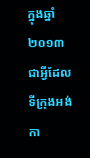ក្នុងឆ្នាំ២០១៣ ជាអ្វីដែលទីក្រុងអង់កា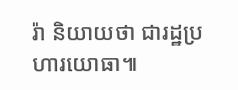រ៉ា និយាយថា ជារដ្ឋប្រហារយោធា៕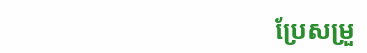ប្រែសម្រួ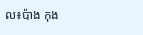ល៖ប៉ាង កុង